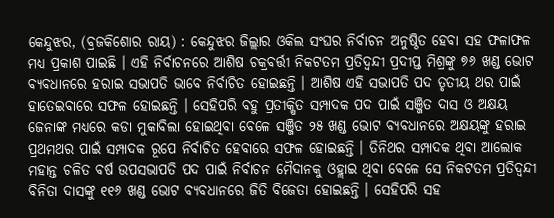କେନ୍ଦୁଝର, (ବ୍ରଜକିଶୋର ରାୟ) : କେନ୍ଦୁଝର ଜିଲ୍ଲାର ଓକିଲ ସଂଘର ନିର୍ବାଚନ ଅନୁଷ୍ଠିତ ହେବା ସହ ଫଳାଫଳ ମଧ୍ୟ ପ୍ରକାଶ ପାଇଛି । ଏହି ନିର୍ବାଚନରେ ଆଶିଷ ଚକ୍ରବର୍ତ୍ତୀ ନିକଟତମ ପ୍ରତିଦ୍ୱନ୍ଦୀ ପ୍ରଦୀପ୍ତ ମିଶ୍ରଙ୍କୁ ୭୬ ଖଣ୍ଡ ଭୋଟ ବ୍ୟବଧାନରେ ହରାଇ ସଭାପତି ଭାବେ ନିର୍ବାଚିତ ହୋଇଛନ୍ତି । ଆଶିଷ ଏହି ସଭାପତି ପଦ ତୃତୀୟ ଥର ପାଇଁ ହାତେଇବାରେ ସଫଳ ହୋଇଛନ୍ତି । ସେହିପରି ବହୁ ପ୍ରତୀକ୍ଷିତ ସମ୍ପାଦକ ପଦ ପାଇଁ ସଞ୍ଜିତ ଦାସ ଓ ଅକ୍ଷୟ ଜେନାଙ୍କ ମଧ୍ୟରେ କଡା ମୁକାବିଲା ହୋଇଥିବା ବେଳେ ସଞ୍ଜିତ ୨୫ ଖଣ୍ଡ ଭୋଟ ବ୍ୟବଧାନରେ ଅକ୍ଷୟଙ୍କୁ ହରାଇ ପ୍ରଥମଥର ପାଇଁ ସମ୍ପାଦକ ରୂପେ ନିର୍ବାଚିତ ହେବାରେ ସଫଳ ହୋଇଛନ୍ତି । ତିନିଥର ସମ୍ପାଦକ ଥିବା ଆଲୋକ ମହାନ୍ତ ଚଳିତ ବର୍ଷ ଉପସଭାପତି ପଦ ପାଇଁ ନିର୍ବାଚନ ମୈଦାନକୁ ଓହ୍ଲାଇ ଥିବା ବେଳେ ସେ ନିକଟତମ ପ୍ରତିଦ୍ୱନ୍ଦୀ ବିନିତା ଦାସଙ୍କୁ ୧୧୬ ଖଣ୍ଡ ଭୋଟ ବ୍ୟବଧାନରେ ଜିତି ବିଜେତା ହୋଇଛନ୍ତି । ସେହିପରି ସହ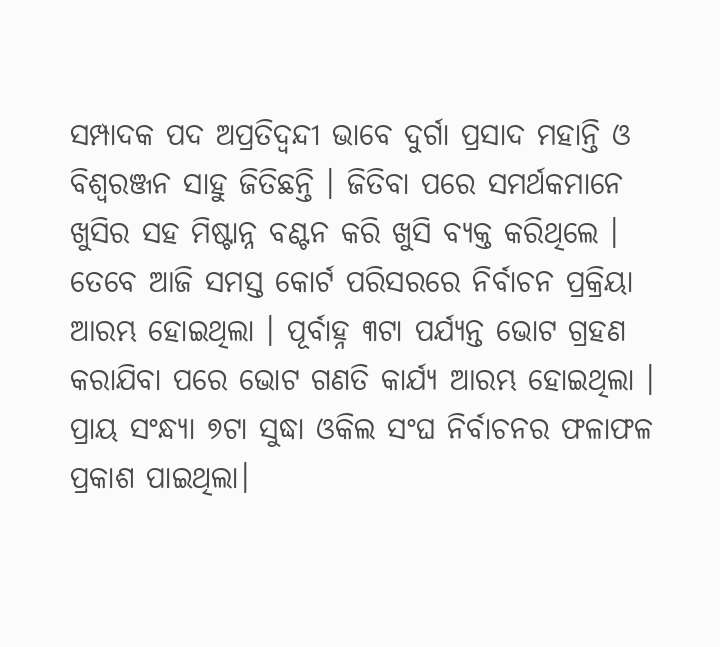ସମ୍ପାଦକ ପଦ ଅପ୍ରତିଦ୍ୱନ୍ଦୀ ଭାବେ ଦୁର୍ଗା ପ୍ରସାଦ ମହାନ୍ତି ଓ ବିଶ୍ୱରଞ୍ଜନ ସାହୁ ଜିତିଛନ୍ତି । ଜିତିବା ପରେ ସମର୍ଥକମାନେ ଖୁସିର ସହ ମିଷ୍ଟାନ୍ନ ବଣ୍ଟନ କରି ଖୁସି ବ୍ୟକ୍ତ କରିଥିଲେ । ତେବେ ଆଜି ସମସ୍ତ କୋର୍ଟ ପରିସରରେ ନିର୍ବାଚନ ପ୍ରକ୍ରିୟା ଆରମ୍ଭ ହୋଇଥିଲା । ପୂର୍ବାହ୍ନ ୩ଟା ପର୍ଯ୍ୟନ୍ତ ଭୋଟ ଗ୍ରହଣ କରାଯିବା ପରେ ଭୋଟ ଗଣତି କାର୍ଯ୍ୟ ଆରମ୍ଭ ହୋଇଥିଲା । ପ୍ରାୟ ସଂନ୍ଧ୍ୟା ୭ଟା ସୁଦ୍ଧା ଓକିଲ ସଂଘ ନିର୍ବାଚନର ଫଳାଫଳ ପ୍ରକାଶ ପାଇଥିଲା।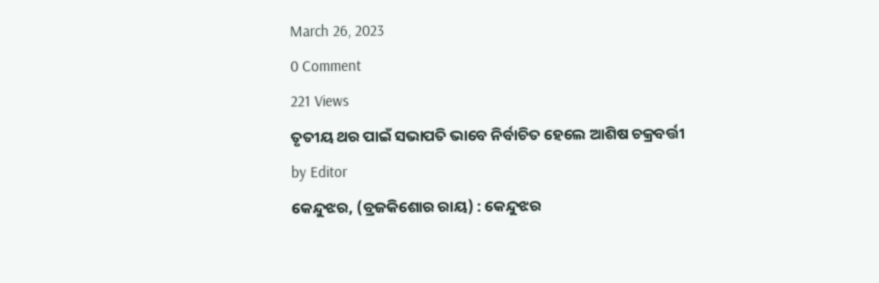March 26, 2023
0 Comment
221 Views
ତୃତୀୟ ଥର ପାଇଁ ସଭାପତି ଭାବେ ନିର୍ବାଚିତ ହେଲେ ଆଶିଷ ଚକ୍ରବର୍ତ୍ତୀ
by Editor
କେନ୍ଦୁଝର, (ବ୍ରଜକିଶୋର ରାୟ) : କେନ୍ଦୁଝର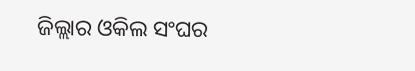ଜିଲ୍ଲାର ଓକିଲ ସଂଘର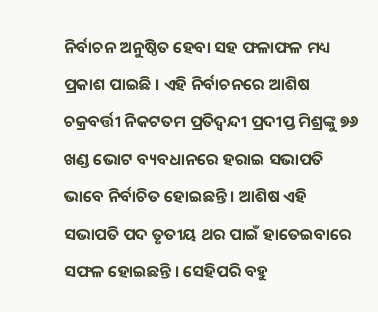ନିର୍ବାଚନ ଅନୁଷ୍ଠିତ ହେବା ସହ ଫଳାଫଳ ମଧ୍ୟ ପ୍ରକାଶ ପାଇଛି । ଏହି ନିର୍ବାଚନରେ ଆଶିଷ ଚକ୍ରବର୍ତ୍ତୀ ନିକଟତମ ପ୍ରତିଦ୍ୱନ୍ଦୀ ପ୍ରଦୀପ୍ତ ମିଶ୍ରଙ୍କୁ ୭୬ ଖଣ୍ଡ ଭୋଟ ବ୍ୟବଧାନରେ ହରାଇ ସଭାପତି ଭାବେ ନିର୍ବାଚିତ ହୋଇଛନ୍ତି । ଆଶିଷ ଏହି ସଭାପତି ପଦ ତୃତୀୟ ଥର ପାଇଁ ହାତେଇବାରେ ସଫଳ ହୋଇଛନ୍ତି । ସେହିପରି ବହୁ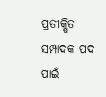ପ୍ରତୀକ୍ଷିତ ସମ୍ପାଦକ ପଦ ପାଇଁ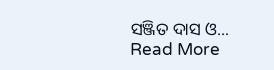ସଞ୍ଜିତ ଦାସ ଓ... Read More